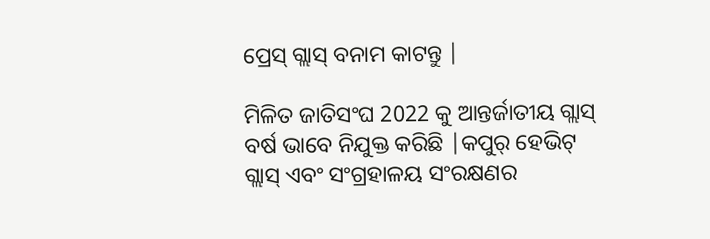ପ୍ରେସ୍ ଗ୍ଲାସ୍ ବନାମ କାଟନ୍ତୁ |

ମିଳିତ ଜାତିସଂଘ 2022 କୁ ଆନ୍ତର୍ଜାତୀୟ ଗ୍ଲାସ୍ ବର୍ଷ ଭାବେ ନିଯୁକ୍ତ କରିଛି |କପୁର୍ ହେଭିଟ୍ ଗ୍ଲାସ୍ ଏବଂ ସଂଗ୍ରହାଳୟ ସଂରକ୍ଷଣର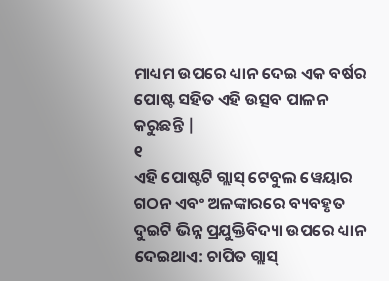ମାଧ୍ୟମ ଉପରେ ଧ୍ୟାନ ଦେଇ ଏକ ବର୍ଷର ପୋଷ୍ଟ ସହିତ ଏହି ଉତ୍ସବ ପାଳନ କରୁଛନ୍ତି |
୧
ଏହି ପୋଷ୍ଟଟି ଗ୍ଲାସ୍ ଟେବୁଲ ୱେୟାର ଗଠନ ଏବଂ ଅଳଙ୍କାରରେ ବ୍ୟବହୃତ ଦୁଇଟି ଭିନ୍ନ ପ୍ରଯୁକ୍ତିବିଦ୍ୟା ଉପରେ ଧ୍ୟାନ ଦେଇଥାଏ: ଚାପିତ ଗ୍ଲାସ୍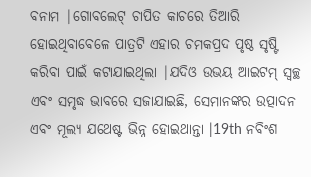ବନାମ |ଗୋବଲେଟ୍ ଚାପିତ କାଚରେ ତିଆରି ହୋଇଥିବାବେଳେ ପାତ୍ରଟି ଏହାର ଚମକପ୍ରଦ ପୃଷ୍ଠ ସୃଷ୍ଟି କରିବା ପାଇଁ କଟାଯାଇଥିଲା |ଯଦିଓ ଉଭୟ ଆଇଟମ୍ ସ୍ୱଚ୍ଛ ଏବଂ ସମୃଦ୍ଧ ଭାବରେ ସଜାଯାଇଛି, ସେମାନଙ୍କର ଉତ୍ପାଦନ ଏବଂ ମୂଲ୍ୟ ଯଥେଷ୍ଟ ଭିନ୍ନ ହୋଇଥାନ୍ତା |19th ନବିଂଶ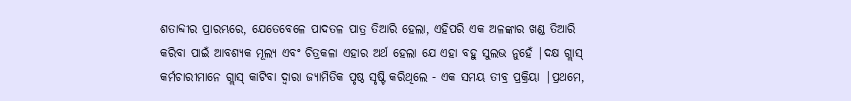ଶତାବ୍ଦୀର ପ୍ରାରମ୍ଭରେ, ଯେତେବେଳେ ପାଦତଳ ପାତ୍ର ତିଆରି ହେଲା, ଏହିପରି ଏକ ଅଳଙ୍କାର ଖଣ୍ଡ ତିଆରି କରିବା ପାଇଁ ଆବଶ୍ୟକ ମୂଲ୍ୟ ଏବଂ ଚିତ୍ରକଳା ଏହାର ଅର୍ଥ ହେଲା ଯେ ଏହା ବହୁ ସୁଲଭ ନୁହେଁ |ଦକ୍ଷ ଗ୍ଲାସ୍ କର୍ମଚାରୀମାନେ ଗ୍ଲାସ୍ କାଟିବା ଦ୍ୱାରା ଜ୍ୟାମିତିକ ପୃଷ୍ଠ ସୃଷ୍ଟି କରିଥିଲେ - ଏକ ସମୟ ତୀବ୍ର ପ୍ରକ୍ରିୟା |ପ୍ରଥମେ,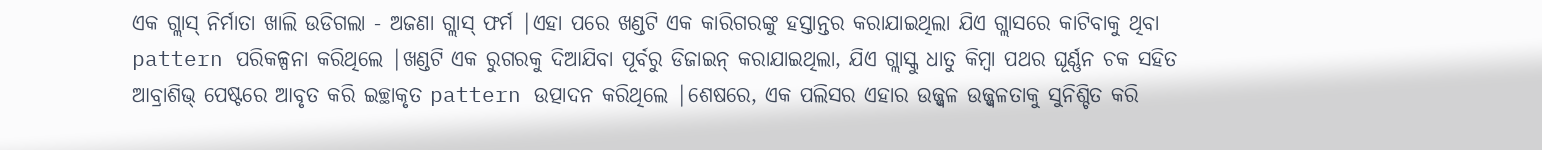ଏକ ଗ୍ଲାସ୍ ନିର୍ମାତା ଖାଲି ଉଡିଗଲା - ଅଜଣା ଗ୍ଲାସ୍ ଫର୍ମ |ଏହା ପରେ ଖଣ୍ଡଟି ଏକ କାରିଗରଙ୍କୁ ହସ୍ତାନ୍ତର କରାଯାଇଥିଲା ଯିଏ ଗ୍ଲାସରେ କାଟିବାକୁ ଥିବା pattern ପରିକଳ୍ପନା କରିଥିଲେ |ଖଣ୍ଡଟି ଏକ ରୁଗରକୁ ଦିଆଯିବା ପୂର୍ବରୁ ଡିଜାଇନ୍ କରାଯାଇଥିଲା, ଯିଏ ଗ୍ଲାସ୍କୁ ଧାତୁ କିମ୍ବା ପଥର ଘୂର୍ଣ୍ଣନ ଚକ ସହିତ ଆବ୍ରାଶିଭ୍ ପେଷ୍ଟରେ ଆବୃତ କରି ଇଚ୍ଛାକୃତ pattern ଉତ୍ପାଦନ କରିଥିଲେ |ଶେଷରେ, ଏକ ପଲିସର ଏହାର ଉଜ୍ଜ୍ୱଳ ଉଜ୍ଜ୍ୱଳତାକୁ ସୁନିଶ୍ଚିତ କରି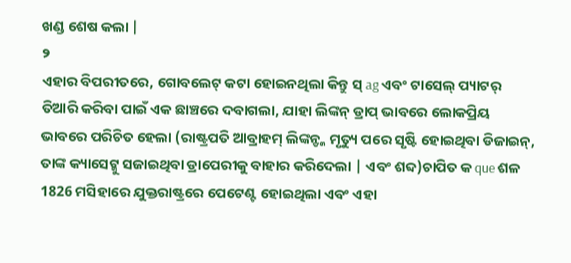ଖଣ୍ଡ ଶେଷ କଲା |
୨
ଏହାର ବିପରୀତରେ, ଗୋବଲେଟ୍ କଟା ହୋଇନଥିଲା କିନ୍ତୁ ସ୍ ag ଏବଂ ଟାସେଲ୍ ପ୍ୟାଟର୍ ତିଆରି କରିବା ପାଇଁ ଏକ ଛାଞ୍ଚରେ ଦବାଗଲା, ଯାହା ଲିଙ୍କନ୍ ଡ୍ରାପ୍ ଭାବରେ ଲୋକପ୍ରିୟ ଭାବରେ ପରିଚିତ ହେଲା (ରାଷ୍ଟ୍ରପତି ଆବ୍ରାହମ୍ ଲିଙ୍କନ୍ଙ୍କ ମୃତ୍ୟୁ ପରେ ସୃଷ୍ଟି ହୋଇଥିବା ଡିଜାଇନ୍, ତାଙ୍କ କ୍ୟାସେଟ୍କୁ ସଜାଇଥିବା ଡ୍ରାପେରୀକୁ ବାହାର କରିଦେଲା | ଏବଂ ଶବ୍ଦ)ଚାପିତ କ que ଶଳ 1826 ମସିହାରେ ଯୁକ୍ତରାଷ୍ଟ୍ରରେ ପେଟେଣ୍ଟ ହୋଇଥିଲା ଏବଂ ଏହା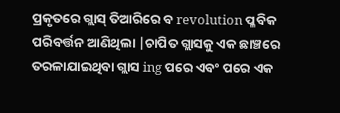ପ୍ରକୃତରେ ଗ୍ଲାସ୍ ତିଆରିରେ ବ revolution ପ୍ଳବିକ ପରିବର୍ତ୍ତନ ଆଣିଥିଲା |ଚାପିତ ଗ୍ଲାସକୁ ଏକ ଛାଞ୍ଚରେ ତରଳାଯାଇଥିବା ଗ୍ଲାସ ing ପରେ ଏବଂ ପରେ ଏକ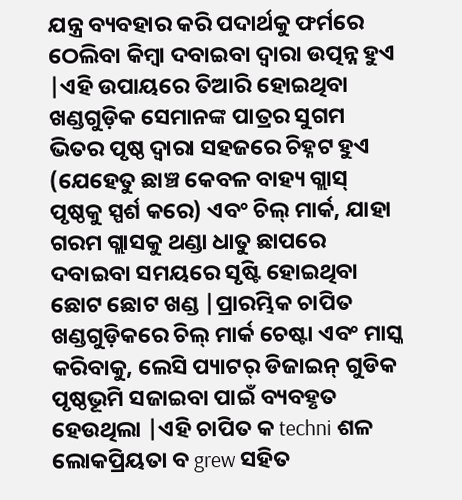ଯନ୍ତ୍ର ବ୍ୟବହାର କରି ପଦାର୍ଥକୁ ଫର୍ମରେ ଠେଲିବା କିମ୍ବା ଦବାଇବା ଦ୍ୱାରା ଉତ୍ପନ୍ନ ହୁଏ |ଏହି ଉପାୟରେ ତିଆରି ହୋଇଥିବା ଖଣ୍ଡଗୁଡ଼ିକ ସେମାନଙ୍କ ପାତ୍ରର ସୁଗମ ଭିତର ପୃଷ୍ଠ ଦ୍ୱାରା ସହଜରେ ଚିହ୍ନଟ ହୁଏ (ଯେହେତୁ ଛାଞ୍ଚ କେବଳ ବାହ୍ୟ ଗ୍ଲାସ୍ ପୃଷ୍ଠକୁ ସ୍ପର୍ଶ କରେ) ଏବଂ ଚିଲ୍ ମାର୍କ, ଯାହା ଗରମ ଗ୍ଲାସକୁ ଥଣ୍ଡା ଧାତୁ ଛାପରେ ଦବାଇବା ସମୟରେ ସୃଷ୍ଟି ହୋଇଥିବା ଛୋଟ ଛୋଟ ଖଣ୍ଡ |ପ୍ରାରମ୍ଭିକ ଚାପିତ ଖଣ୍ଡଗୁଡ଼ିକରେ ଚିଲ୍ ମାର୍କ ଚେଷ୍ଟା ଏବଂ ମାସ୍କ କରିବାକୁ, ଲେସି ପ୍ୟାଟର୍ ଡିଜାଇନ୍ ଗୁଡିକ ପୃଷ୍ଠଭୂମି ସଜାଇବା ପାଇଁ ବ୍ୟବହୃତ ହେଉଥିଲା |ଏହି ଚାପିତ କ techni ଶଳ ଲୋକପ୍ରିୟତା ବ grew ସହିତ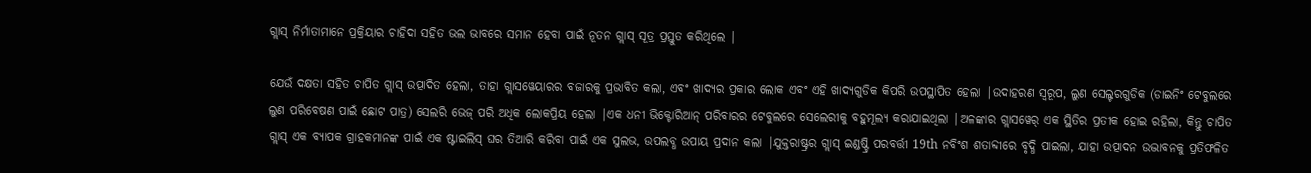ଗ୍ଲାସ୍ ନିର୍ମାତାମାନେ ପ୍ରକ୍ରିୟାର ଚାହିଦା ସହିତ ଭଲ ଭାବରେ ସମାନ ହେବା ପାଇଁ ନୂତନ ଗ୍ଲାସ୍ ସୂତ୍ର ପ୍ରସ୍ତୁତ କରିଥିଲେ |

ଯେଉଁ ଦକ୍ଷତା ସହିତ ଚାପିତ ଗ୍ଲାସ୍ ଉତ୍ପାଦିତ ହେଲା, ତାହା ଗ୍ଲାସୱେୟାରର ବଜାରକୁ ପ୍ରଭାବିତ କଲା, ଏବଂ ଖାଦ୍ୟର ପ୍ରକାର ଲୋକ ଏବଂ ଏହି ଖାଦ୍ୟଗୁଡିକ କିପରି ଉପସ୍ଥାପିତ ହେଲା |ଉଦାହରଣ ସ୍ୱରୂପ, ଲୁଣ ସେଲ୍ଟରଗୁଡିକ (ଡାଇନିଂ ଟେବୁଲରେ ଲୁଣ ପରିବେଷଣ ପାଇଁ ଛୋଟ ପାତ୍ର) ସେଲରି ଭେଜ୍ ପରି ଅଧିକ ଲୋକପ୍ରିୟ ହେଲା |ଏକ ଧନୀ ଭିକ୍ଟୋରିଆନ୍ ପରିବାରର ଟେବୁଲରେ ସେଲେରୀକୁ ବହୁମୂଲ୍ୟ କରାଯାଇଥିଲା |ଅଳଙ୍କାର ଗ୍ଲାସୱେର୍ ଏକ ସ୍ଥିତିର ପ୍ରତୀକ ହୋଇ ରହିଲା, କିନ୍ତୁ ଚାପିତ ଗ୍ଲାସ୍ ଏକ ବ୍ୟାପକ ଗ୍ରାହକମାନଙ୍କ ପାଇଁ ଏକ ଷ୍ଟାଇଲିସ୍ ଘର ତିଆରି କରିବା ପାଇଁ ଏକ ସୁଲଭ, ଉପଲବ୍ଧ ଉପାୟ ପ୍ରଦାନ କଲା |ଯୁକ୍ତରାଷ୍ଟ୍ରର ଗ୍ଲାସ୍ ଇଣ୍ଡଷ୍ଟ୍ରି ପରବର୍ତ୍ତୀ 19th ନବିଂଶ ଶତାବ୍ଦୀରେ ବୃଦ୍ଧି ପାଇଲା, ଯାହା ଉତ୍ପାଦନ ଉଦ୍ଭାବନକୁ ପ୍ରତିଫଳିତ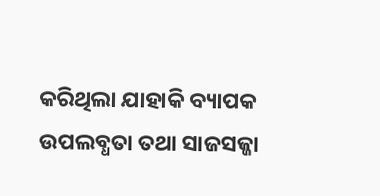କରିଥିଲା ଯାହାକି ବ୍ୟାପକ ଉପଲବ୍ଧତା ତଥା ସାଜସଜ୍ଜା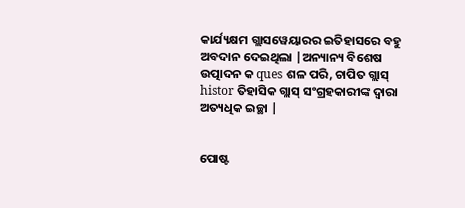କାର୍ଯ୍ୟକ୍ଷମ ଗ୍ଲାସୱେୟାରର ଇତିହାସରେ ବହୁ ଅବଦାନ ଦେଇଥିଲା |ଅନ୍ୟାନ୍ୟ ବିଶେଷ ଉତ୍ପାଦନ କ ques ଶଳ ପରି, ଚାପିତ ଗ୍ଲାସ୍ histor ତିହାସିକ ଗ୍ଲାସ୍ ସଂଗ୍ରହକାରୀଙ୍କ ଦ୍ୱାରା ଅତ୍ୟଧିକ ଇଚ୍ଛା |


ପୋଷ୍ଟ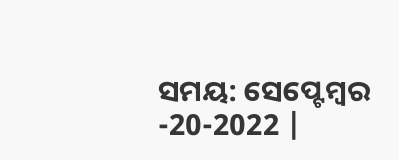ସମୟ: ସେପ୍ଟେମ୍ବର -20-2022 |